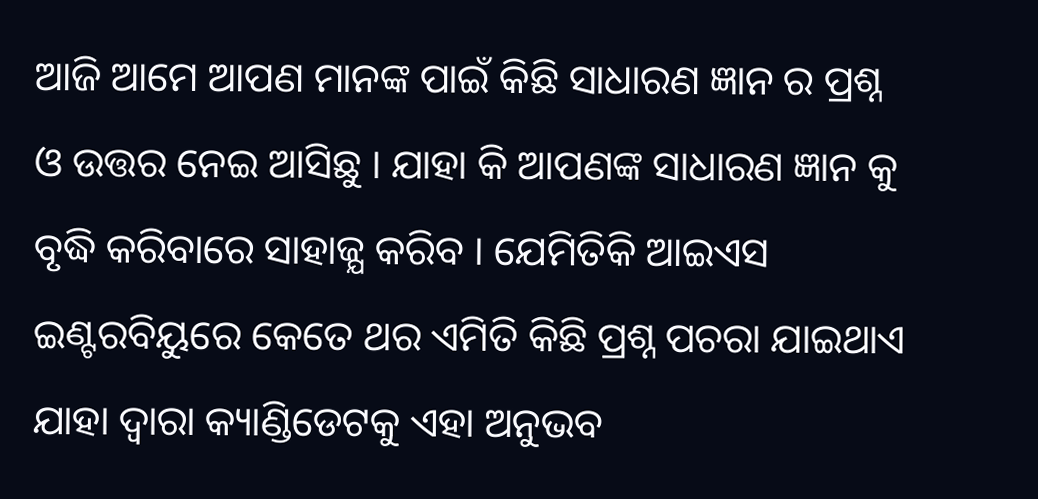ଆଜି ଆମେ ଆପଣ ମାନଙ୍କ ପାଇଁ କିଛି ସାଧାରଣ ଜ୍ଞାନ ର ପ୍ରଶ୍ନ ଓ ଉତ୍ତର ନେଇ ଆସିଛୁ । ଯାହା କି ଆପଣଙ୍କ ସାଧାରଣ ଜ୍ଞାନ କୁ ବୃଦ୍ଧି କରିବାରେ ସାହାଜ୍ଯ କରିବ । ଯେମିତିକି ଆଇଏସ ଇଣ୍ଟରବିୟୁରେ କେତେ ଥର ଏମିତି କିଛି ପ୍ରଶ୍ନ ପଚରା ଯାଇଥାଏ ଯାହା ଦ୍ଵାରା କ୍ୟାଣ୍ଡିଡେଟକୁ ଏହା ଅନୁଭବ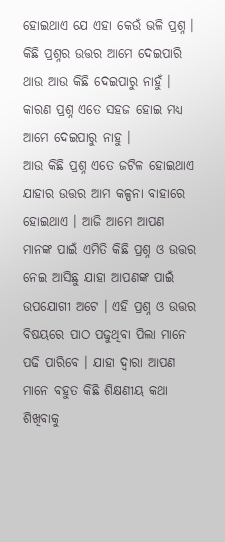ହୋଇଥାଏ ଯେ ଏହା କେଉଁ ଭଳି ପ୍ରଶ୍ନ । କିଛି ପ୍ରଶ୍ନର ଉତ୍ତର ଆମେ ଦେଇପାରି ଥାଉ ଆଉ କିଛି ଦେଇପାରୁ ନାହୁଁ । କାରଣ ପ୍ରଶ୍ନ ଏତେ ସହଜ ହୋଇ ମଧ୍ୟ ଆମେ ଦେଇପାରୁ ନାହୁ ।
ଆଉ କିଛି ପ୍ରଶ୍ନ ଏତେ ଜଟିଳ ହୋଇଥାଏ ଯାହାର ଉତ୍ତର ଆମ କଳ୍ପନା ବାହାରେ ହୋଇଥାଏ । ଆଜି ଆମେ ଆପଣ ମାନଙ୍କ ପାଇଁ ଏମିତି କିଛି ପ୍ରଶ୍ନ ଓ ଉତ୍ତର ନେଇ ଆସିଛୁ ଯାହା ଆପଣଙ୍କ ପାଇଁ ଉପଯୋଗୀ ଅଟେ । ଏହି ପ୍ରଶ୍ନ ଓ ଉତ୍ତର ବିଷୟରେ ପାଠ ପଢୁଥିବା ପିଲା ମାନେ ପଢି ପାରିବେ । ଯାହା ଦ୍ଵାରା ଆପଣ ମାନେ ବହୁତ କିଛି ଶିକ୍ଷଣୀୟ କଥା ଶିଖିବାକୁ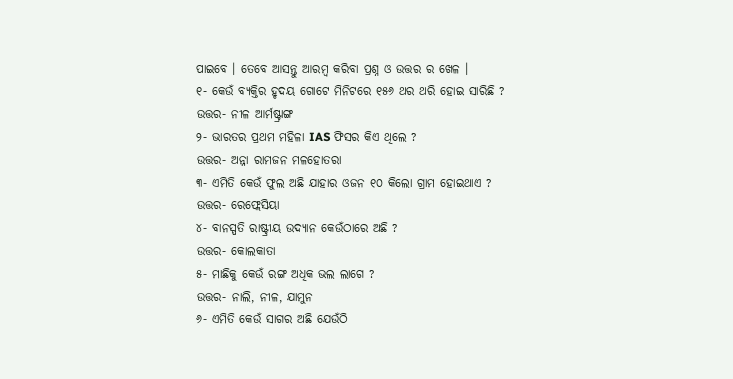ପାଇବେ । ତେବେ ଆସନ୍ତୁ ଆରମ୍ବ କରିବା ପ୍ରଶ୍ନ ଓ ଉତ୍ତର ର ଖେଳ ।
୧- କେଉଁ ବ୍ଯକ୍ତିର ହୃଦୟ ଗୋଟେ ମିନିଟରେ ୧୫୬ ଥର ଥରି ହୋଇ ସାରିଛି ?
ଉତ୍ତର- ନୀଳ ଆର୍ମଷ୍ଟ୍ରାଙ୍ଗ
୨- ଭାରତର ପ୍ରଥମ ମହିଳା IAS ଫିସର କିଏ ଥିଲେ ?
ଉତ୍ତର- ଅନ୍ନା ରାମଜନ ମଳହୋତରା
୩- ଏମିତି କେଉଁ ଫୁଲ ଅଛି ଯାହାର ଓଜନ ୧୦ କିଲୋ ଗ୍ରାମ ହୋଇଥାଏ ?
ଉତ୍ତର- ରେଫ୍ଲେସିୟା
୪- ବାନସ୍ପତି ରାଷ୍ଟ୍ରୀୟ ଉଦ୍ୟାନ କେଉଁଠାରେ ଅଛି ?
ଉତ୍ତର- କୋଲକାତା
୫- ମାଛିକୁ କେଉଁ ରଙ୍ଗ ଅଧିକ ଭଲ ଲାଗେ ?
ଉତ୍ତର- ନାଲି, ନୀଳ, ଯାମୁନ
୬- ଏମିତି କେଉଁ ସାଗର ଅଛି ଯେଉଁଠି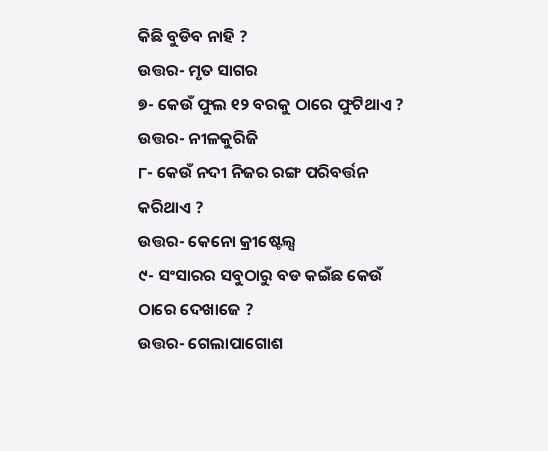କିଛି ବୁଡିବ ନାହି ?
ଉତ୍ତର- ମୃତ ସାଗର
୭- କେଉଁ ଫୁଲ ୧୨ ବରକୁ ଠାରେ ଫୁଟିଥାଏ ?
ଉତ୍ତର- ନୀଳକୁରିଜି
୮- କେଉଁ ନଦୀ ନିଜର ରଙ୍ଗ ପରିବର୍ତ୍ତନ କରିଥାଏ ?
ଉତ୍ତର- କେନୋ କ୍ରୀଷ୍ଟେଲ୍ସ
୯- ସଂସାରର ସବୁଠାରୁ ବଡ କଇଁଛ କେଉଁ ଠାରେ ଦେଖାଜେ ?
ଉତ୍ତର- ଗେଲାପାଗୋଶ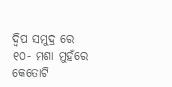ଦ୍ଵିପ ସମୁଦ୍ର ରେ
୧୦- ମଶା ମୁହଁରେ କେତୋଟି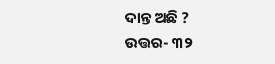ଦାନ୍ତ ଅଛି ?
ଉତ୍ତର- ୩୨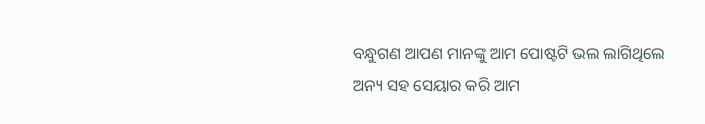ବନ୍ଧୁଗଣ ଆପଣ ମାନଙ୍କୁ ଆମ ପୋଷ୍ଟଟି ଭଲ ଲାଗିଥିଲେ ଅନ୍ୟ ସହ ସେୟାର କରି ଆମ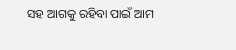ସହ ଆଗକୁ ରହିବା ପାଇଁ ଆମ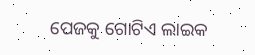ପେଜକୁ ଗୋଟିଏ ଲାଇକ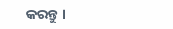କରନ୍ତୁ ।